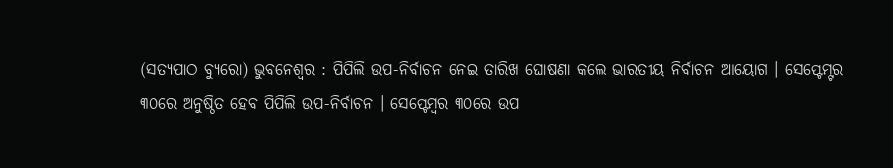(ସତ୍ୟପାଠ ବ୍ୟୁରୋ) ଭୁବନେଶ୍ୱର : ପିପିଲି ଉପ-ନିର୍ବାଚନ ନେଇ ତାରିଖ ଘୋଷଣା କଲେ ଭାରତୀୟ ନିର୍ବାଚନ ଆୟୋଗ । ସେପ୍ଟେମ୍ଟର ୩୦ରେ ଅନୁଷ୍ଠିତ ହେବ ପିପିଲି ଉପ-ନିର୍ବାଚନ । ସେପ୍ଟେମ୍ବର ୩୦ରେ ଉପ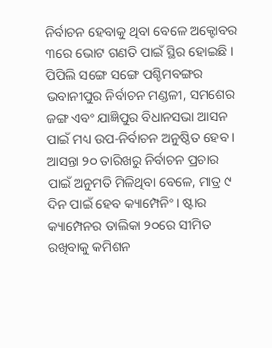ନିର୍ବାଚନ ହେବାକୁ ଥିବା ବେଳେ ଅକ୍ଟୋବର ୩ରେ ଭୋଟ ଗଣତି ପାଇଁ ସ୍ଥିର ହୋଇଛି । ପିପିଲି ସଙ୍ଗେ ସଙ୍ଗେ ପଶ୍ଚିମବଙ୍ଗର ଭବାନୀପୁର ନିର୍ବାଚନ ମଣ୍ଡଳୀ, ସମଶେର ଜଙ୍ଗ ଏବଂ ଯାଜ୍ଞିପୁର ବିଧାନସଭା ଆସନ ପାଇଁ ମଧ୍ୟ ଉପ-ନିର୍ବାଚନ ଅନୁଷ୍ଠିତ ହେବ ।
ଆସନ୍ତା ୨୦ ତାରିଖରୁ ନିର୍ବାଚନ ପ୍ରଚାର ପାଇଁ ଅନୁମତି ମିଳିଥିବା ବେଳେ, ମାତ୍ର ୯ ଦିନ ପାଇଁ ହେବ କ୍ୟାମ୍ପେନିଂ । ଷ୍ଟାର କ୍ୟାମ୍ପେନର ତାଲିକା ୨୦ରେ ସୀମିତ ରଖିବାକୁ କମିଶନ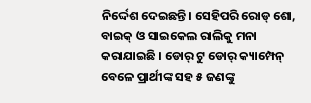ନିର୍ଦ୍ଦେଶ ଦେଇଛନ୍ତି। ସେହିପରି ରୋଡ୍ ଶୋ, ବାଇକ୍ ଓ ସାଇକେଲ ରାଲିକୁ ମନା କରାଯାଇଛି । ଡୋର୍ ଟୁ ଡୋର୍ କ୍ୟାମ୍ପେନ୍ ବେଳେ ପ୍ରାର୍ଥୀଙ୍କ ସହ ୫ ଜଣଙ୍କୁ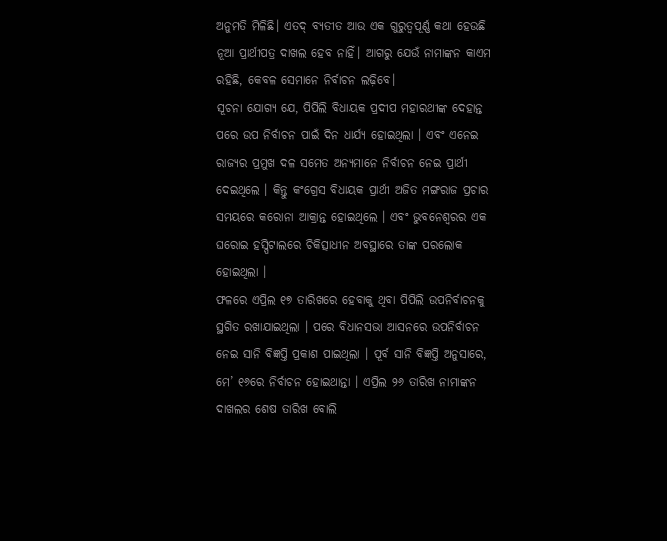ଅନୁମତି ମିଳିଛି। ଏତଦ୍ ବ୍ୟତୀତ ଆଉ ଏକ ଗୁରୁତ୍ୱପୂର୍ଣ୍ଣ କଥା ହେଉଛି ନୂଆ ପ୍ରାର୍ଥୀପତ୍ର ଦାଖଲ ହେବ ନାହିଁ। ଆଗରୁ ଯେଉଁ ନାମାଙ୍କନ କାଏମ ରହିଛି, କେବଳ ସେମାନେ ନିର୍ବାଚନ ଲଢ଼ିବେ।
ସୂଚନା ଯୋଗ୍ୟ ଯେ, ପିପିଲି ବିଧାୟକ ପ୍ରଦୀପ ମହାରଥୀଙ୍କ ଦେହାନ୍ତ ପରେ ଉପ ନିର୍ବାଚନ ପାଇଁ ଦିନ ଧାର୍ଯ୍ୟ ହୋଇଥିଲା । ଏବଂ ଏନେଇ ରାଜ୍ୟର ପ୍ରମୁଖ ଦଳ ସମେତ ଅନ୍ୟମାନେ ନିର୍ବାଚନ ନେଇ ପ୍ରାର୍ଥୀ ଦେଇଥିଲେ । କିନ୍ତୁ କଂଗ୍ରେସ ବିଧାୟକ ପ୍ରାର୍ଥୀ ଅଜିତ ମଙ୍ଗରାଜ ପ୍ରଚାର ସମୟରେ କରୋନା ଆକ୍ରାନ୍ତ ହୋଇଥିଲେ । ଏବଂ ଭୁବନେଶ୍ୱରର ଏକ ଘରୋଇ ହସ୍ପିଟାଲରେ ଚିକିତ୍ସାଧୀନ ଅବସ୍ଥାରେ ତାଙ୍କ ପରଲୋକ ହୋଇଥିଲା ।
ଫଳରେ ଏପ୍ରିଲ ୧୭ ତାରିଖରେ ହେବାକୁ ଥିବା ପିପିଲି ଉପନିର୍ବାଚନକୁ ସ୍ଥଗିତ ରଖାଯାଇଥିଲା । ପରେ ବିଧାନସଭା ଆସନରେ ଉପନିର୍ବାଚନ ନେଇ ସାନି ବିଜ୍ଞପ୍ତି ପ୍ରକାଶ ପାଇଥିଲା । ପୂର୍ବ ସାନି ବିଜ୍ଞପ୍ତି ଅନୁସାରେ, ମେ’ ୧୬ରେ ନିର୍ବାଚନ ହୋଇଥାନ୍ତା । ଏପ୍ରିଲ ୨୬ ତାରିଖ ନାମାଙ୍କନ ଦାଖଲର ଶେଷ ତାରିଖ ବୋଲି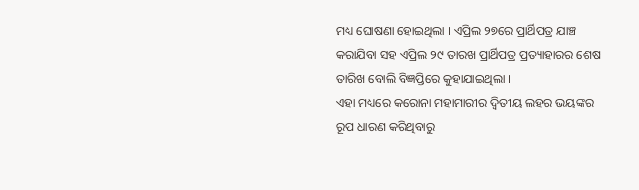ମଧ୍ୟ ଘୋଷଣା ହୋଇଥିଲା । ଏପ୍ରିଲ ୨୭ରେ ପ୍ରାର୍ଥିପତ୍ର ଯାଞ୍ଚ କରାଯିବା ସହ ଏପ୍ରିଲ ୨୯ ତାରଖ ପ୍ରାର୍ଥିପତ୍ର ପ୍ରତ୍ୟାହାରର ଶେଷ ତାରିଖ ବୋଲି ବିଜ୍ଞପ୍ତିରେ କୁହାଯାଇଥିଲା ।
ଏହା ମଧ୍ୟରେ କରୋନା ମହାମାରୀର ଦ୍ୱିତୀୟ ଲହର ଭୟଙ୍କର ରୂପ ଧାରଣ କରିଥିବାରୁ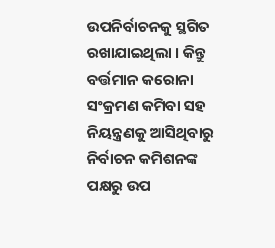ଉପନିର୍ବାଚନକୁ ସ୍ଥଗିତ ରଖାଯାଇଥିଲା । କିନ୍ତୁ ବର୍ତ୍ତମାନ କରୋନା ସଂକ୍ରମଣ କମିବା ସହ ନିୟନ୍ତ୍ରଣକୁ ଆସିଥିବାରୁ ନିର୍ବାଚନ କମିଶନଙ୍କ ପକ୍ଷରୁ ଉପ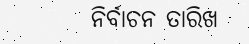ନିର୍ବାଚନ ତାରିଖ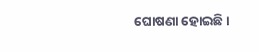ଘୋଷଣା ହୋଇଛି ।